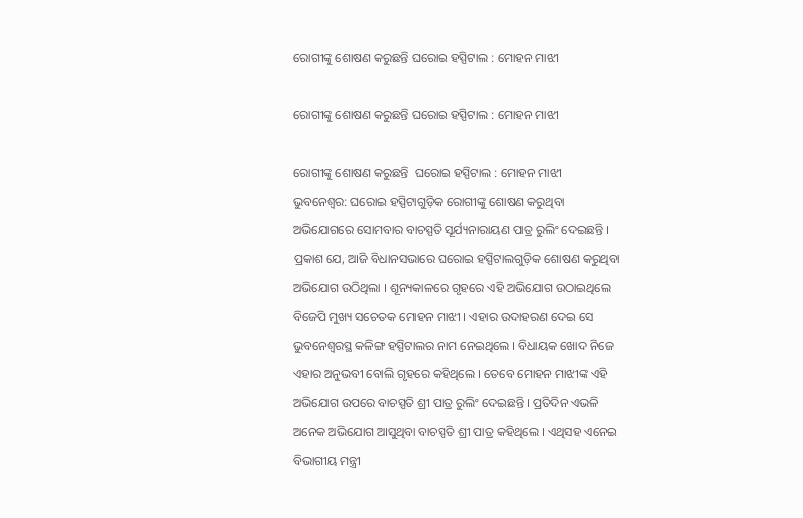ରୋଗୀଙ୍କୁ ଶୋଷଣ କରୁଛନ୍ତି ଘରୋଇ ହସ୍ପିଟାଲ : ମୋହନ ମାଝୀ

ରୋଗୀଙ୍କୁ ଶୋଷଣ କରୁଛନ୍ତି ଘରୋଇ ହସ୍ପିଟାଲ : ମୋହନ ମାଝୀ

ରୋଗୀଙ୍କୁ ଶୋଷଣ କରୁଛନ୍ତି  ଘରୋଇ ହସ୍ପିଟାଲ : ମୋହନ ମାଝୀ
ଭୁବନେଶ୍ୱର: ଘରୋଇ ହସ୍ପିଟାଗୁଡ଼ିକ ରୋଗୀଙ୍କୁ ଶୋଷଣ କରୁଥିବା ଅଭିଯୋଗରେ ସୋମବାର ବାଚସ୍ପତି ସୂର୍ଯ୍ୟନାରାୟଣ ପାତ୍ର ରୁଲିଂ ଦେଇଛନ୍ତି । ପ୍ରକାଶ ଯେ, ଆଜି ବିଧାନସଭାରେ ଘରୋଇ ହସ୍ପିଟାଲଗୁଡ଼ିକ ଶୋଷଣ କରୁଥିବା ଅଭିଯୋଗ ଉଠିଥିଲା । ଶୂନ୍ୟକାଳରେ ଗୃହରେ ଏହି ଅଭିଯୋଗ ଉଠାଇଥିଲେ ବିଜେପି ମୁଖ୍ୟ ସଚେତକ ମୋହନ ମାଝୀ । ଏହାର ଉଦାହରଣ ଦେଇ ସେ ଭୁବନେଶ୍ୱରସ୍ଥ କଳିଙ୍ଗ ହସ୍ପିଟାଲର ନାମ ନେଇଥିଲେ । ବିଧାୟକ ଖୋଦ ନିଜେ ଏହାର ଅନୁଭବୀ ବୋଲି ଗୃହରେ କହିଥିଲେ । ତେବେ ମୋହନ ମାଝୀଙ୍କ ଏହି ଅଭିଯୋଗ ଉପରେ ବାଚସ୍ପତି ଶ୍ରୀ ପାତ୍ର ରୁଲିଂ ଦେଇଛନ୍ତି । ପ୍ରତିଦିନ ଏଭଳି ଅନେକ ଅଭିଯୋଗ ଆସୁଥିବା ବାଚସ୍ପତି ଶ୍ରୀ ପାତ୍ର କହିଥିଲେ । ଏଥିସହ ଏନେଇ ବିଭାଗୀୟ ମନ୍ତ୍ରୀ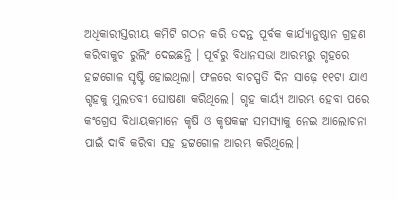ଅଧିକାରୀସ୍ତରୀୟ କମିଟି ଗଠନ କରି ତଦନ୍ତ ପୂର୍ବକ କାର୍ଯ୍ୟାନୁଷ୍ଠାନ ଗ୍ରହଣ କରିବାକୁଚ ରୁଲିଂ ଦେଇଛନ୍ତି । ପୂର୍ବରୁ ବିଧାନସଭା ଆରମ୍ଭରୁ ଗୃହରେ ହଟ୍ଟଗୋଳ ସୃଷ୍ଟି ହୋଇଥିଲା। ଫଳରେ ବାଚସ୍ପତି ଦିନ ସାଢ଼େ ୧୧ଟା ଯାଏ ଗୃହକୁ ମୁଲତବୀ ଘୋଷଣା କରିଥିଲେ। ଗୃହ କାର୍ୟ୍ୟ ଆରମ୍ଭ ହେବା ପରେ କଂଗ୍ରେସ ବିଧାୟକମାନେ କୃଷି ଓ କୃଷକଙ୍କ ସମସ୍ୟାକୁ ନେଇ ଆଲୋଚନା ପାଇଁ ଦାବି କରିବା ସହ ହଟ୍ଟଗୋଳ ଆରମ୍ଭ କରିଥିଲେ।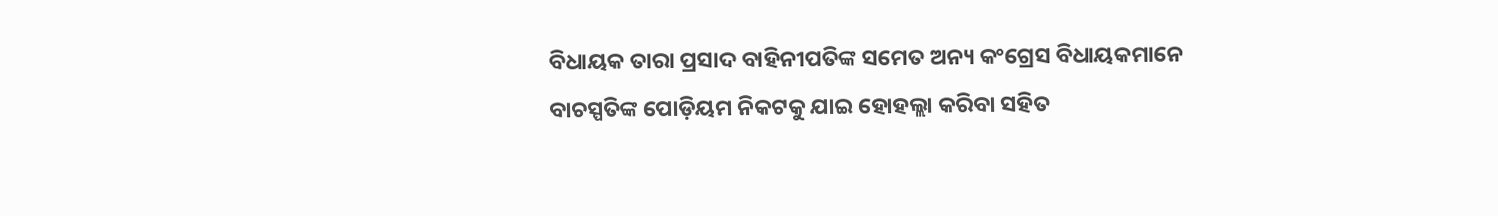ବିଧାୟକ ତାରା ପ୍ରସାଦ ବାହିନୀପତିଙ୍କ ସମେତ ଅନ୍ୟ କଂଗ୍ରେସ ବିଧାୟକମାନେ ବାଚସ୍ପତିଙ୍କ ପୋଡ଼ିୟମ ନିକଟକୁ ଯାଇ ହୋହଲ୍ଲା କରିବା ସହିତ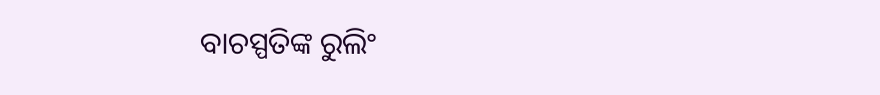ବାଚସ୍ପତିଙ୍କ ରୁଲିଂ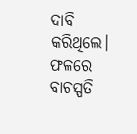ଦାବି କରିଥିଲେ। ଫଳରେ ବାଚସ୍ପତି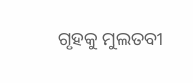ଗୃହକୁ ମୁଲତବୀ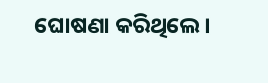ଘୋଷଣା କରିଥିଲେ।